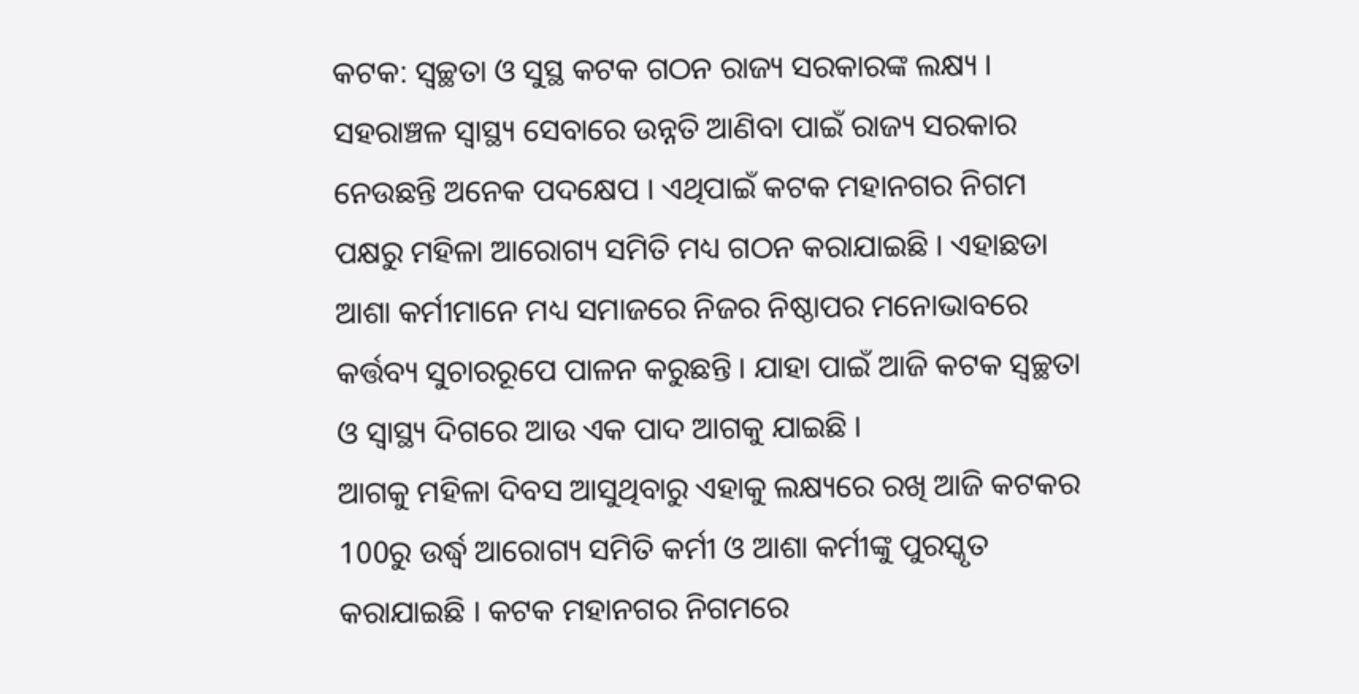କଟକ: ସ୍ବଚ୍ଛତା ଓ ସୁସ୍ଥ କଟକ ଗଠନ ରାଜ୍ୟ ସରକାରଙ୍କ ଲକ୍ଷ୍ୟ । ସହରାଞ୍ଚଳ ସ୍ଵାସ୍ଥ୍ୟ ସେବାରେ ଉନ୍ନତି ଆଣିବା ପାଇଁ ରାଜ୍ୟ ସରକାର ନେଉଛନ୍ତି ଅନେକ ପଦକ୍ଷେପ । ଏଥିପାଇଁ କଟକ ମହାନଗର ନିଗମ ପକ୍ଷରୁ ମହିଳା ଆରୋଗ୍ୟ ସମିତି ମଧ୍ୟ ଗଠନ କରାଯାଇଛି । ଏହାଛଡା ଆଶା କର୍ମୀମାନେ ମଧ୍ୟ ସମାଜରେ ନିଜର ନିଷ୍ଠାପର ମନୋଭାବରେ କର୍ତ୍ତବ୍ୟ ସୁଚାରରୂପେ ପାଳନ କରୁଛନ୍ତି । ଯାହା ପାଇଁ ଆଜି କଟକ ସ୍ବଚ୍ଛତା ଓ ସ୍ବାସ୍ଥ୍ୟ ଦିଗରେ ଆଉ ଏକ ପାଦ ଆଗକୁ ଯାଇଛି ।
ଆଗକୁ ମହିଳା ଦିବସ ଆସୁଥିବାରୁ ଏହାକୁ ଲକ୍ଷ୍ୟରେ ରଖି ଆଜି କଟକର 100ରୁ ଉର୍ଦ୍ଧ୍ବ ଆରୋଗ୍ୟ ସମିତି କର୍ମୀ ଓ ଆଶା କର୍ମୀଙ୍କୁ ପୁରସ୍କୃତ କରାଯାଇଛି । କଟକ ମହାନଗର ନିଗମରେ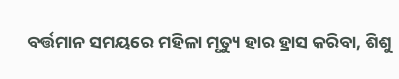ବର୍ତ୍ତମାନ ସମୟରେ ମହିଳା ମୃତ୍ୟୁ ହାର ହ୍ରାସ କରିବା, ଶିଶୁ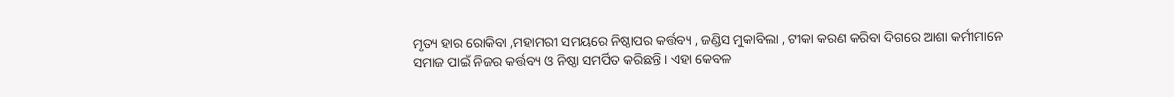ମୃତ୍ୟ ହାର ରୋକିବା ,ମହାମରୀ ସମୟରେ ନିଷ୍ଠାପର କର୍ତ୍ତବ୍ୟ , ଜଣ୍ଡିସ ମୁକାବିଲା , ଟୀକା କରଣ କରିବା ଦିଗରେ ଆଶା କର୍ମୀମାନେ ସମାଜ ପାଇଁ ନିଜର କର୍ତ୍ତବ୍ୟ ଓ ନିଷ୍ଠା ସମର୍ପିତ କରିଛନ୍ତି । ଏହା କେବଳ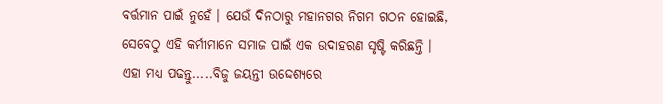ବର୍ତ୍ତମାନ ପାଇଁ ନୁହେଁ । ଯେଉଁ ଦିନଠାରୁ ମହାନଗର ନିଗମ ଗଠନ ହୋଇଛି, ସେବେଠୁ ଏହି କର୍ମୀମାନେ ସମାଜ ପାଇଁ ଏକ ଉଦାହରଣ ସୃଷ୍ଟି କରିଛନ୍ତି ।
ଏହା ମଧ୍ୟ ପଢନ୍ତୁ.....ବିଜୁ ଜୟନ୍ତୀ ଉଦ୍ଦେଶ୍ୟରେ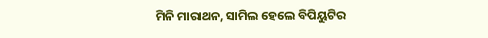ମିନି ମାରାଥନ, ସାମିଲ ହେଲେ ବିପିୟୁଟିର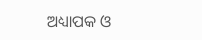ଅଧ୍ୟାପକ ଓ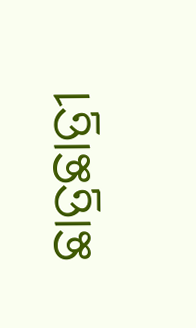ଛାତ୍ରଛାତ୍ରୀ